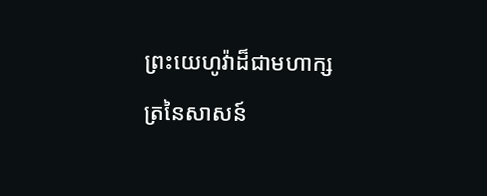ព្រះយេហូវ៉ាដ៏ជាមហាក្សត្រនៃសាសន៍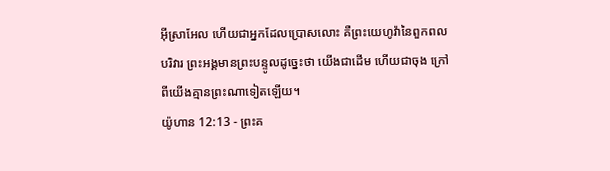អ៊ីស្រាអែល ហើយជាអ្នកដែលប្រោសលោះ គឺព្រះយេហូវ៉ានៃពួកពលបរិវារ ព្រះអង្គមានព្រះបន្ទូលដូច្នេះថា យើងជាដើម ហើយជាចុង ក្រៅពីយើងគ្មានព្រះណាទៀតឡើយ។
យ៉ូហាន 12:13 - ព្រះគ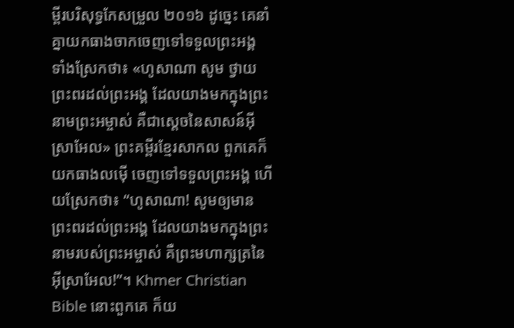ម្ពីរបរិសុទ្ធកែសម្រួល ២០១៦ ដូច្នេះ គេនាំគ្នាយកធាងចាកចេញទៅទទួលព្រះអង្គ ទាំងស្រែកថា៖ «ហូសាណា សូម ថ្វាយព្រះពរដល់ព្រះអង្គ ដែលយាងមកក្នុងព្រះនាមព្រះអម្ចាស់ គឺជាស្តេចនៃសាសន៍អ៊ីស្រាអែល» ព្រះគម្ពីរខ្មែរសាកល ពួកគេក៏យកធាងលម៉ើ ចេញទៅទទួលព្រះអង្គ ហើយស្រែកថា៖ “ហូសាណា! សូមឲ្យមានព្រះពរដល់ព្រះអង្គ ដែលយាងមកក្នុងព្រះនាមរបស់ព្រះអម្ចាស់ គឺព្រះមហាក្សត្រនៃអ៊ីស្រាអែល!”។ Khmer Christian Bible នោះពួកគេ ក៏យ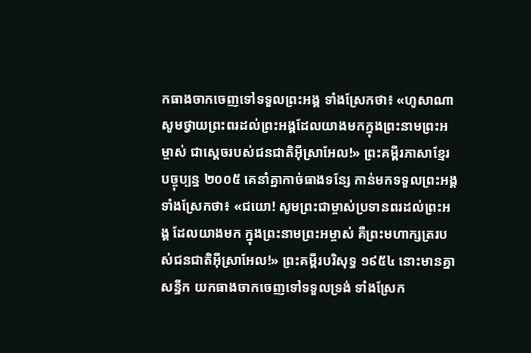កធាងចាកចេញទៅទទួលព្រះអង្គ ទាំងស្រែកថា៖ «ហូសាណា សូមថ្វាយព្រះពរដល់ព្រះអង្គដែលយាងមកក្នុងព្រះនាមព្រះអម្ចាស់ ជាស្តេចរបស់ជនជាតិអ៊ីស្រាអែល!» ព្រះគម្ពីរភាសាខ្មែរបច្ចុប្បន្ន ២០០៥ គេនាំគ្នាកាច់ធាងទន្សែ កាន់មកទទួលព្រះអង្គ ទាំងស្រែកថា៖ «ជយោ! សូមព្រះជាម្ចាស់ប្រទានពរដល់ព្រះអង្គ ដែលយាងមក ក្នុងព្រះនាមព្រះអម្ចាស់ គឺព្រះមហាក្សត្ររបស់ជនជាតិអ៊ីស្រាអែល!» ព្រះគម្ពីរបរិសុទ្ធ ១៩៥៤ នោះមានគ្នាសន្ធឹក យកធាងចាកចេញទៅទទួលទ្រង់ ទាំងស្រែក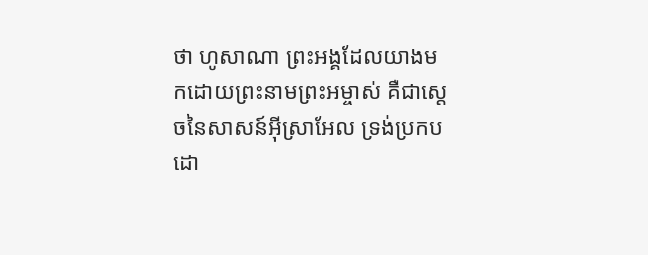ថា ហូសាណា ព្រះអង្គដែលយាងមកដោយព្រះនាមព្រះអម្ចាស់ គឺជាស្តេចនៃសាសន៍អ៊ីស្រាអែល ទ្រង់ប្រកបដោ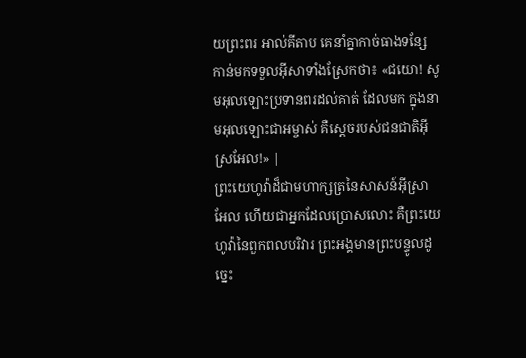យព្រះពរ អាល់គីតាប គេនាំគ្នាកាច់ធាងទន្សែ កាន់មកទទួលអ៊ីសាទាំងស្រែកថា៖ «ជយោ! សូមអុលឡោះប្រទានពរដល់គាត់ ដែលមក ក្នុងនាមអុលឡោះជាអម្ចាស់ គឺស្តេចរបស់ជនជាតិអ៊ីស្រអែល!» |
ព្រះយេហូវ៉ាដ៏ជាមហាក្សត្រនៃសាសន៍អ៊ីស្រាអែល ហើយជាអ្នកដែលប្រោសលោះ គឺព្រះយេហូវ៉ានៃពួកពលបរិវារ ព្រះអង្គមានព្រះបន្ទូលដូច្នេះ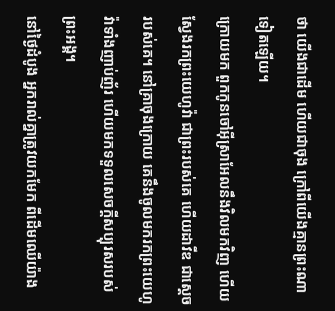ថា យើងជាដើម ហើយជាចុង ក្រៅពីយើងគ្មានព្រះណាទៀតឡើយ។
ក្រោយមក ពួកកូនចៅអ៊ីស្រាអែលនឹងវិលមកវិញ ហើយស្វែងរកព្រះយេហូវ៉ា ជាព្រះរបស់គេ ហើយដាវីឌ ជាស្តេចរបស់គេ។ នៅគ្រាចុងក្រោយ គេនឹងចូលមករកព្រះយេហូវ៉ាទាំងញាប់ញ័រ ហើយមកទទួលសេចក្ដីសប្បុរសរបស់ព្រះអង្គ។
នៅថ្ងៃដំបូង អ្នករាល់គ្នាត្រូវយកមែក ពីដើមឈើយ៉ាង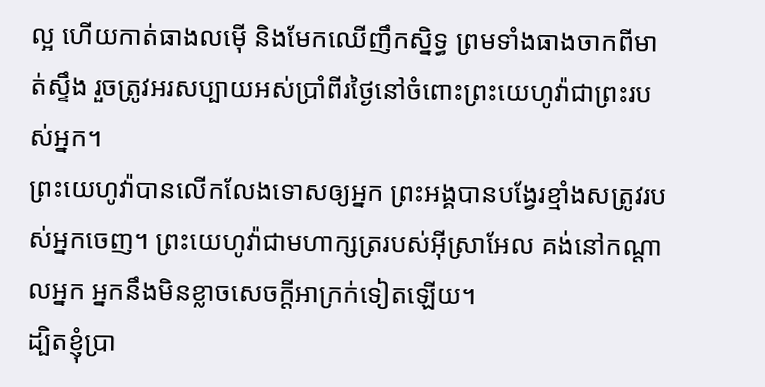ល្អ ហើយកាត់ធាងលម៉ើ និងមែកឈើញឹកស្និទ្ធ ព្រមទាំងធាងចាកពីមាត់ស្ទឹង រួចត្រូវអរសប្បាយអស់ប្រាំពីរថ្ងៃនៅចំពោះព្រះយេហូវ៉ាជាព្រះរបស់អ្នក។
ព្រះយេហូវ៉ាបានលើកលែងទោសឲ្យអ្នក ព្រះអង្គបានបង្វែរខ្មាំងសត្រូវរបស់អ្នកចេញ។ ព្រះយេហូវ៉ាជាមហាក្សត្ររបស់អ៊ីស្រាអែល គង់នៅកណ្ដាលអ្នក អ្នកនឹងមិនខ្លាចសេចក្ដីអាក្រក់ទៀតឡើយ។
ដ្បិតខ្ញុំប្រា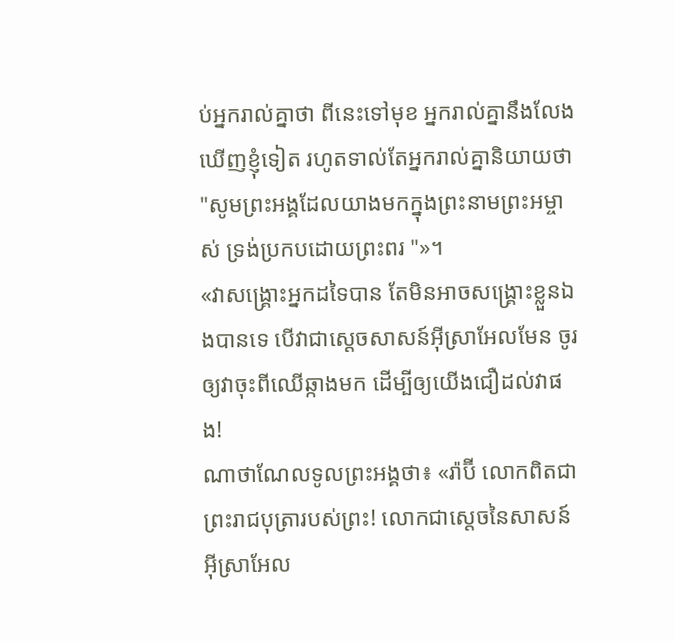ប់អ្នករាល់គ្នាថា ពីនេះទៅមុខ អ្នករាល់គ្នានឹងលែងឃើញខ្ញុំទៀត រហូតទាល់តែអ្នករាល់គ្នានិយាយថា "សូមព្រះអង្គដែលយាងមកក្នុងព្រះនាមព្រះអម្ចាស់ ទ្រង់ប្រកបដោយព្រះពរ "»។
«វាសង្គ្រោះអ្នកដទៃបាន តែមិនអាចសង្គ្រោះខ្លួនឯងបានទេ បើវាជាស្តេចសាសន៍អ៊ីស្រាអែលមែន ចូរឲ្យវាចុះពីឈើឆ្កាងមក ដើម្បីឲ្យយើងជឿដល់វាផង!
ណាថាណែលទូលព្រះអង្គថា៖ «រ៉ាប៊ី លោកពិតជាព្រះរាជបុត្រារបស់ព្រះ! លោកជាស្តេចនៃសាសន៍អ៊ីស្រាអែល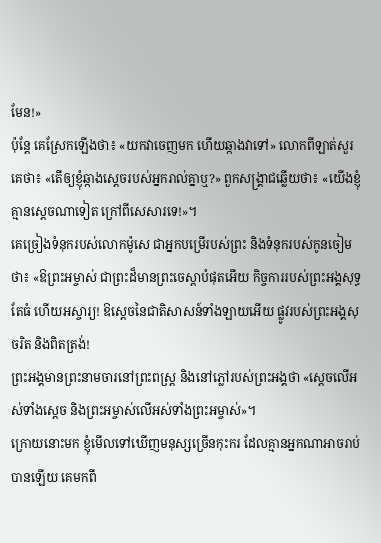មែន!»
ប៉ុន្តែ គេស្រែកឡើងថា៖ «យកវាចេញមក ហើយឆ្កាងវាទៅ» លោកពីឡាត់សួរគេថា៖ «តើឲ្យខ្ញុំឆ្កាងស្តេចរបស់អ្នករាល់គ្នាឬ?» ពួកសង្គ្រាជឆ្លើយថា៖ «យើងខ្ញុំគ្មានស្តេចណាទៀត ក្រៅពីសេសារទេ!»។
គេច្រៀងទំនុករបស់លោកម៉ូសេ ជាអ្នកបម្រើរបស់ព្រះ និងទំនុករបស់កូនចៀមថា៖ «ឱព្រះអម្ចាស់ ជាព្រះដ៏មានព្រះចេស្តាបំផុតអើយ កិច្ចការរបស់ព្រះអង្គសុទ្ធតែធំ ហើយអស្ចារ្យ! ឱស្តេចនៃជាតិសាសន៍ទាំងឡាយអើយ ផ្លូវរបស់ព្រះអង្គសុចរិត និងពិតត្រង់!
ព្រះអង្គមានព្រះនាមចារនៅព្រះពស្ត្រ និងនៅភ្លៅរបស់ព្រះអង្គថា «ស្តេចលើអស់ទាំងស្តេច និងព្រះអម្ចាស់លើអស់ទាំងព្រះអម្ចាស់»។
ក្រោយនោះមក ខ្ញុំមើលទៅឃើញមនុស្សច្រើនកុះករ ដែលគ្មានអ្នកណាអាចរាប់បានឡើយ គេមកពី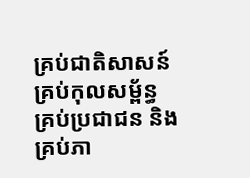គ្រប់ជាតិសាសន៍ គ្រប់កុលសម្ព័ន្ធ គ្រប់ប្រជាជន និងគ្រប់ភា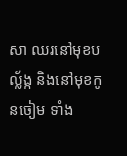សា ឈរនៅមុខបល្ល័ង្ក និងនៅមុខកូនចៀម ទាំង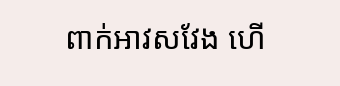ពាក់អាវសវែង ហើ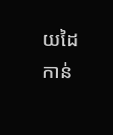យដៃកាន់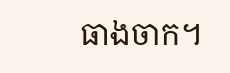ធាងចាក។